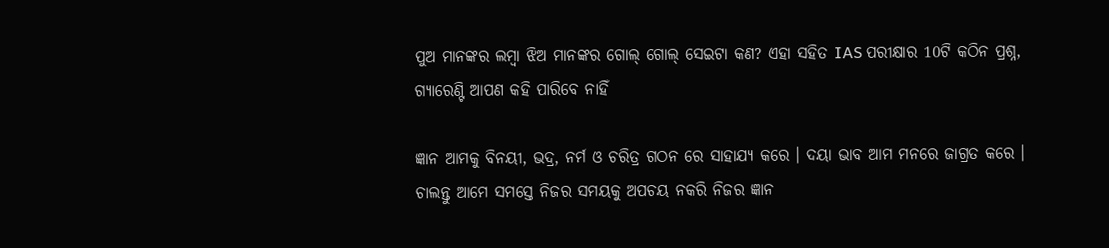ପୁଅ ମାନଙ୍କର ଲମ୍ବା ଝିଅ ମାନଙ୍କର ଗୋଲ୍ ଗୋଲ୍ ସେଇଟା କଣ? ଏହା ସହିତ IAS ପରୀକ୍ଷାର 10ଟି କଠିନ ପ୍ରଶ୍ନ, ଗ୍ୟାରେଣ୍ଟି ଆପଣ କହି ପାରିବେ ନାହିଁ

ଜ୍ଞାନ ଆମକୁ ବିନୟୀ, ଭଦ୍ର, ନର୍ମ ଓ ଚରିତ୍ର ଗଠନ ରେ ସାହାଯ୍ୟ କରେ । ଦୟା ଭାବ ଆମ ମନରେ ଜାଗ୍ରତ କରେ । ଚାଲନ୍ତୁ ଆମେ ସମସ୍ତେ ନିଜର ସମୟକୁ ଅପଚୟ ନକରି ନିଜର ଜ୍ଞାନ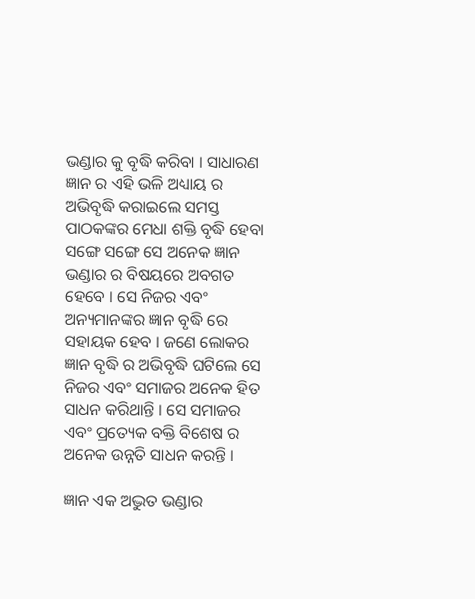ଭଣ୍ଡାର କୁ ବୃଦ୍ଧି କରିବା । ସାଧାରଣ ଜ୍ଞାନ ର ଏହି ଭଳି ଅଧ୍ୟାୟ ର ଅଭିବୃଦ୍ଧି କରାଇଲେ ସମସ୍ତ ପାଠକଙ୍କର ମେଧା ଶକ୍ତି ବୃଦ୍ଧି ହେବା ସଙ୍ଗେ ସଙ୍ଗେ ସେ ଅନେକ ଜ୍ଞାନ ଭଣ୍ଡାର ର ବିଷୟରେ ଅବଗତ ହେବେ । ସେ ନିଜର ଏବଂ ଅନ୍ୟମାନଙ୍କର ଜ୍ଞାନ ବୃଦ୍ଧି ରେ ସହାୟକ ହେବ । ଜଣେ ଲୋକର ଜ୍ଞାନ ବୃଦ୍ଧି ର ଅଭିବୃଦ୍ଧି ଘଟିଲେ ସେ ନିଜର ଏବଂ ସମାଜର ଅନେକ ହିତ ସାଧନ କରିଥାନ୍ତି । ସେ ସମାଜର ଏବଂ ପ୍ରତ୍ୟେକ ବକ୍ତି ବିଶେଷ ର ଅନେକ ଉନ୍ନତି ସାଧନ କରନ୍ତି ।

ଜ୍ଞାନ ଏକ ଅଦ୍ଭୁତ ଭଣ୍ଡାର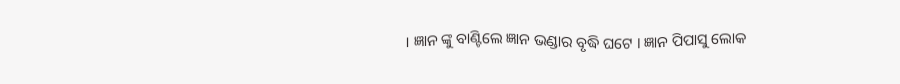। ଜ୍ଞାନ ଙ୍କୁ ବାଣ୍ଟିଲେ ଜ୍ଞାନ ଭଣ୍ଡାର ବୃଦ୍ଧି ଘଟେ । ଜ୍ଞାନ ପିପାସୁ ଲୋକ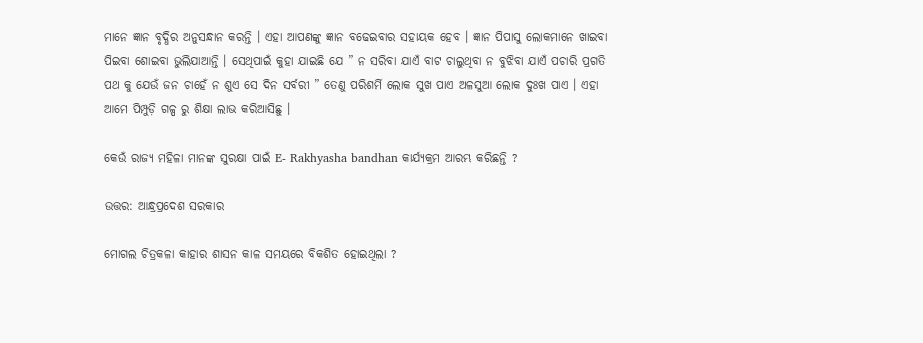ମାନେ ଜ୍ଞାନ ବୃଦ୍ଧିର ଅନୁସନ୍ଧାନ କରନ୍ତି । ଏହା ଆପଣଙ୍କୁ ଜ୍ଞାନ ବଢେଇବାର ସହାୟକ ହେବ । ଜ୍ଞାନ ପିପାସୁ ଲୋକମାନେ ଖାଇବା ପିଇବା ଶୋଇବା ଭୁଲିଯାଆନ୍ତି । ସେଥିପାଇଁ କୁହା ଯାଇଛି ଯେ ” ନ ସରିବା ଯାଏଁ ବାଟ ଚାଲୁଥିବା ନ ବୁଝିବା ଯାଏଁ ପଚାରି ପ୍ରଗତି ପଥ କୁ ଯେଉଁ ଜନ ଚାହେଁ ନ ଶୁଏ ସେ ଦିନ ସର୍ବରୀ ” ତେଣୁ ପରିଶର୍ମି ଲୋକ ସୁଖ ପାଏ ଅଳସୁଆ ଲୋକ ଦୁଃଖ ପାଏ । ଏହା ଆମେ ପିମ୍ପୁଡ଼ି ଗଳ୍ପ ରୁ ଶିକ୍ଷା ଲାଭ କରିଆସିଛୁ ।

କେଉଁ ରାଜ୍ୟ ମହିଳା ମାନଙ୍କ ସୁରକ୍ଷା ପାଇଁ E- Rakhyasha bandhan କାର୍ଯ୍ୟକ୍ରମ ଆରମ୍ଭ କରିଛନ୍ତି ?

ଉତ୍ତର: ଆନ୍ଧ୍ରପ୍ରଦେଶ ସରକାର

ମୋଗଲ ଚିତ୍ରକଳା କାହାର ଶାସନ କାଳ ସମୟରେ ବିକଶିତ ହୋଇଥିଲା ?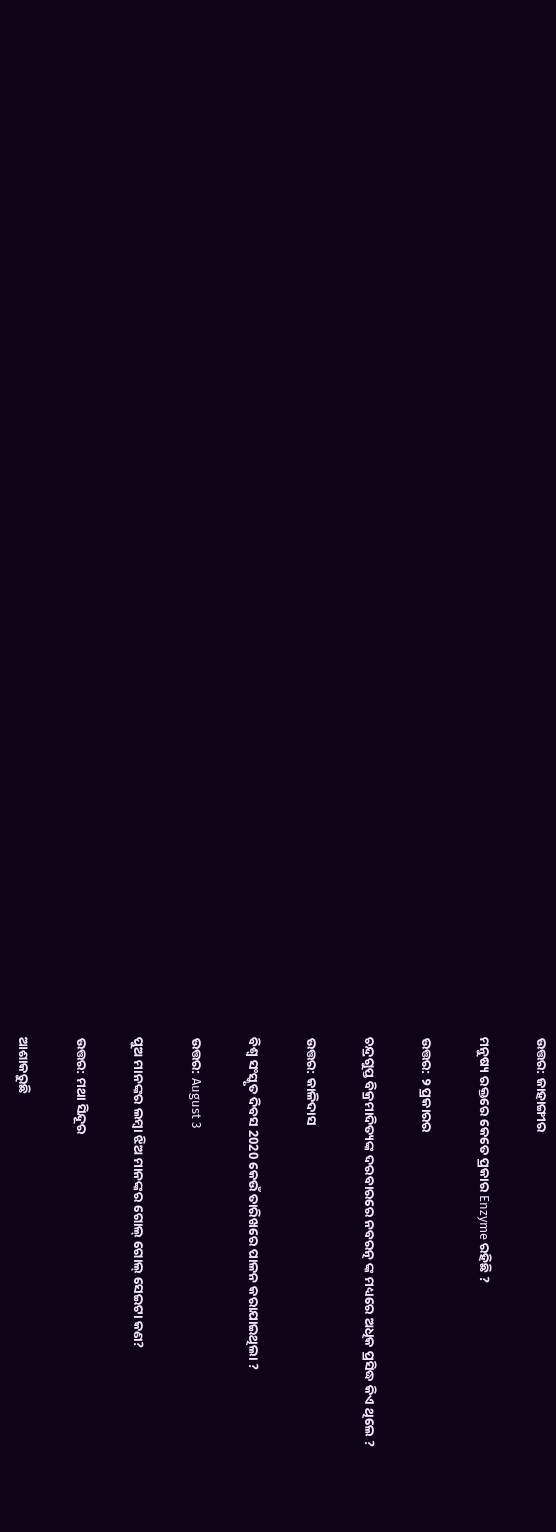ଉତ୍ତର: ଜାହାଙ୍ଗୀର

ମନୁଷ୍ୟ ରକ୍ତରେ କେତେ ପ୍ରକାର Enzyme ରହିଛି ?

ଉତ୍ତର: ୨ ପ୍ରକାରର

ଚନ୍ଦ୍ରଗୁପ୍ତ ବିକ୍ରମାଦିତ୍ୟଙ୍କ ଦରବାରରେ ନବରତ୍ନ ଙ୍କ ମଧ୍ୟରେ ଅଧିକ ପ୍ରସିଦ୍ଧ କିଏ ଥିଲେ ?

ଉତ୍ତର: କାଳିଦାସ

ବିଶ୍ଵ ସଂସ୍କୃତ ଦିବସ 2020 କେଉଁ ତାରିଖରେ ପାଳନ କରାଯାଇଥିଲା ?

ଉତ୍ତର: August 3

ପୁଅ ମାନଙ୍କର ଲମ୍ବା ଝିଅ ମାନଙ୍କର ଗୋଲ୍ ଗୋଲ୍ ସେଇଟା କଣ?

ଉତ୍ତର: ମଥା ସିନ୍ଦୂର

ଆଶାକରୁଛି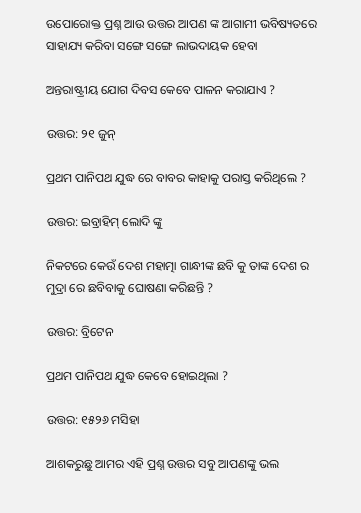ଉପୋରୋକ୍ତ ପ୍ରଶ୍ନ ଆଉ ଉତ୍ତର ଆପଣ ଙ୍କ ଆଗାମୀ ଭବିଷ୍ୟତରେ ସାହାଯ୍ୟ କରିବା ସଙ୍ଗେ ସଙ୍ଗେ ଲାଭଦାୟକ ହେବା

ଅନ୍ତରାଷ୍ଟ୍ରୀୟ ଯୋଗ ଦିବସ କେବେ ପାଳନ କରାଯାଏ ?

ଉତ୍ତର: ୨୧ ଜୁନ୍

ପ୍ରଥମ ପାନିପଥ ଯୁଦ୍ଧ ରେ ବାବର କାହାକୁ ପରାସ୍ତ କରିଥିଲେ ?

ଉତ୍ତର: ଇବ୍ରାହିମ୍ ଲୋଦି ଙ୍କୁ

ନିକଟରେ କେଉଁ ଦେଶ ମହାତ୍ମା ଗାନ୍ଧୀଙ୍କ ଛବି କୁ ତାଙ୍କ ଦେଶ ର ମୁଦ୍ରା ରେ ଛବିବାକୁ ଘୋଷଣା କରିଛନ୍ତି ?

ଉତ୍ତର: ବ୍ରିଟେନ

ପ୍ରଥମ ପାନିପଥ ଯୁଦ୍ଧ କେବେ ହୋଇଥିଲା ?

ଉତ୍ତର: ୧୫୨୬ ମସିହା

ଆଶକରୁଛୁ ଆମର ଏହି ପ୍ରଶ୍ନ ଉତ୍ତର ସବୁ ଆପଣଙ୍କୁ ଭଲ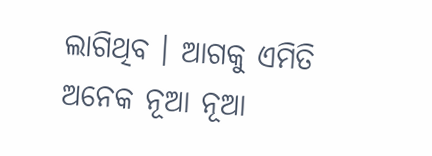ଲାଗିଥିବ । ଆଗକୁ ଏମିତି ଅନେକ ନୂଆ ନୂଆ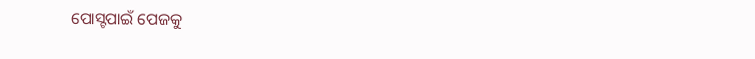ପୋସ୍ଟପାଇଁ ପେଜକୁ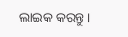ଲାଇକ କରନ୍ତୁ ।